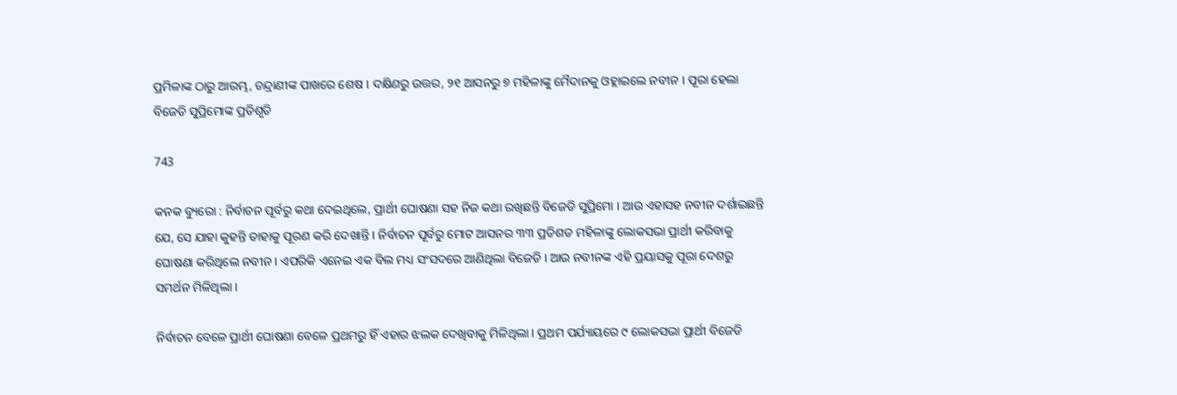ପ୍ରମିଳାଙ୍କ ଠାରୁ ଆରମ୍ଭ, ଚନ୍ଦ୍ରାଣୀଙ୍କ ପାଖରେ ଶେଷ । ଦକ୍ଷିଣରୁ ଉତ୍ତର, ୨୧ ଆସନରୁ ୭ ମହିଳାଙ୍କୁ ମୈଦାନକୁ ଓହ୍ଲାଇଲେ ନବୀନ । ପୂରା ହେଲା ବିଜେଡି ସୁପ୍ରିମୋଙ୍କ ପ୍ରତିଶୃତି

743

କନକ ବ୍ୟୁରୋ : ନିର୍ବାଚନ ପୂର୍ବରୁ କଥା ଦେଇଥିଲେ, ପ୍ରାର୍ଥୀ ଘୋଷଣା ସହ ନିଜ କଥା ରଖିଛନ୍ତି ବିଜେଡି ସୁପ୍ରିମୋ । ଆଉ ଏହାସହ ନବୀନ ଦର୍ଶାଇଛନ୍ତି ଯେ, ସେ ଯାହା କୁହନ୍ତି ତାହାକୁ ପୂରଣ କରି ଦେଖାନ୍ତି । ନିର୍ବାଚନ ପୂର୍ବରୁ ମୋଟ ଆସନର ୩୩ ପ୍ରତିଶତ ମହିଳାଙ୍କୁ ଲୋକସଭା ପ୍ରାର୍ଥୀ କରିବାକୁ ଘୋଷଣା କରିଥିଲେ ନବୀନ । ଏପରିକି ଏନେଇ ଏକ ବିଲ ମଧ୍ୟ ସଂସଦରେ ଆଣିଥିଲା ବିଜେଡି । ଆଉ ନବୀନଙ୍କ ଏହି ପ୍ରୟାସକୁ ପୂରା ଦେଶରୁ ସମର୍ଥନ ମିଳିଥିଲା ।

ନିର୍ବାଚନ ବେଳେ ପ୍ରାର୍ଥୀ ଘୋଷଣା ବେଳେ ପ୍ରଥମରୁ ହିଁ ଏହାର ଝଲକ ଦେଖିବାକୁ ମିଳିଥିଲା । ପ୍ରଥମ ପର୍ଯ୍ୟାୟରେ ୯ ଲୋକସଭା ପ୍ରାର୍ଥୀ ବିଜେଡି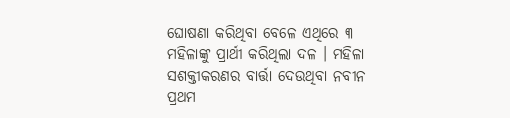ଘୋଷଣା କରିଥିବା ବେଳେ ଏଥିରେ ୩ ମହିଳାଙ୍କୁ ପ୍ରାର୍ଥୀ କରିଥିଲା ଦଳ । ମହିଳା ସଶକ୍ତୀକରଣର ବାର୍ତ୍ତା ଦେଉଥିବା ନବୀନ ପ୍ରଥମ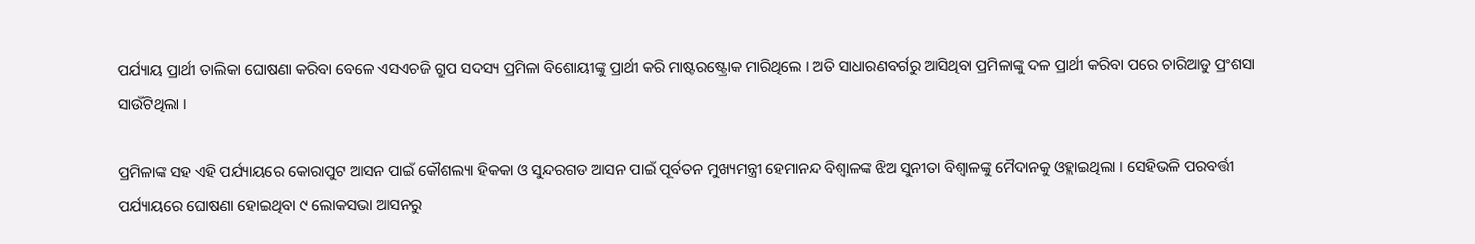ପର୍ଯ୍ୟାୟ ପ୍ରାର୍ଥୀ ତାଲିକା ଘୋଷଣା କରିବା ବେଳେ ଏସଏଚଜି ଗ୍ରୁପ ସଦସ୍ୟ ପ୍ରମିଳା ବିଶୋୟୀଙ୍କୁ ପ୍ରାର୍ଥୀ କରି ମାଷ୍ଟରଷ୍ଟ୍ରୋକ ମାରିଥିଲେ । ଅତି ସାଧାରଣବର୍ଗରୁ ଆସିଥିବା ପ୍ରମିଳାଙ୍କୁ ଦଳ ପ୍ରାର୍ଥୀ କରିବା ପରେ ଚାରିଆଡୁ ପ୍ରଂଶସା ସାଉଁଟିଥିଲା ।

ପ୍ରମିଳାଙ୍କ ସହ ଏହି ପର୍ଯ୍ୟାୟରେ କୋରାପୁଟ ଆସନ ପାଇଁ କୌଶଲ୍ୟା ହିକକା ଓ ସୁନ୍ଦରଗଡ ଆସନ ପାଇଁ ପୂର୍ବତନ ମୁଖ୍ୟମନ୍ତ୍ରୀ ହେମାନନ୍ଦ ବିଶ୍ୱାଳଙ୍କ ଝିଅ ସୁନୀତା ବିଶ୍ୱାଳଙ୍କୁ ମୈଦାନକୁ ଓହ୍ଲାଇଥିଲା । ସେହିଭଳି ପରବର୍ତ୍ତୀ ପର୍ଯ୍ୟାୟରେ ଘୋଷଣା ହୋଇଥିବା ୯ ଲୋକସଭା ଆସନରୁ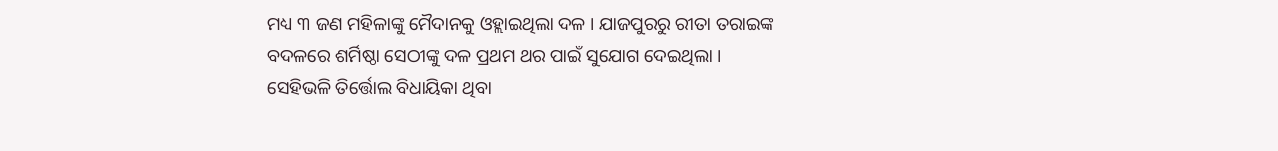ମଧ୍ୟ ୩ ଜଣ ମହିଳାଙ୍କୁ ମୈଦାନକୁ ଓହ୍ଲାଇଥିଲା ଦଳ । ଯାଜପୁରରୁ ରୀତା ତରାଇଙ୍କ ବଦଳରେ ଶର୍ମିଷ୍ଠା ସେଠୀଙ୍କୁ ଦଳ ପ୍ରଥମ ଥର ପାଇଁ ସୁଯୋଗ ଦେଇଥିଲା । ସେହିଭଳି ତିର୍ତ୍ତୋଲ ବିଧାୟିକା ଥିବା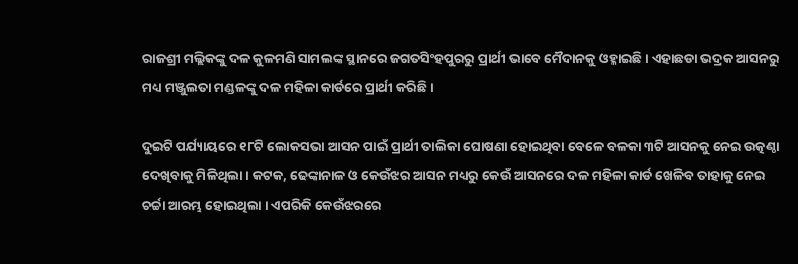ରାଜଶ୍ରୀ ମଲ୍ଲିକଙ୍କୁ ଦଳ କୁଳମଣି ସାମଲଙ୍କ ସ୍ଥାନରେ ଜଗତସିଂହପୁରରୁ ପ୍ରାର୍ଥୀ ଭାବେ ମୈଦାନକୁ ଓହ୍ଳାଇଛି । ଏହାଛଡା ଭଦ୍ରକ ଆସନରୁ ମଧ୍ୟ ମଞ୍ଜୁଲତା ମଣ୍ଡଳଙ୍କୁ ଦଳ ମହିଳା କାର୍ଡରେ ପ୍ରାର୍ଥୀ କରିଛି ।

ଦୁଇଟି ପର୍ଯ୍ୟାୟରେ ୧୮ଟି ଲୋକସଭା ଆସନ ପାଇଁ ପ୍ରାର୍ଥୀ ତାଲିକା ଘୋଷଣା ହୋଇଥିବା ବେଳେ ବଳକା ୩ଟି ଆସନକୁ ନେଇ ଉତ୍କଣ୍ଠା ଦେଖିବାକୁ ମିଳିଥିଲା । କଟକ, ଢେଙ୍କାନାଳ ଓ କେଉଁଝର ଆସନ ମଧ୍ୟରୁ କେଉଁ ଆସନରେ ଦଳ ମହିଳା କାର୍ଡ ଖେଳିବ ତାହାକୁ ନେଇ ଚର୍ଚ୍ଚା ଆରମ୍ଭ ହୋଇଥିଲା । ଏପରିକି କେଉଁଝରରେ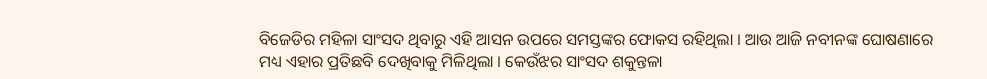ବିଜେଡିର ମହିଳା ସାଂସଦ ଥିବାରୁ ଏହି ଆସନ ଉପରେ ସମସ୍ତଙ୍କର ଫୋକସ ରହିଥିଲା । ଆଉ ଆଜି ନବୀନଙ୍କ ଘୋଷଣାରେ ମଧ୍ୟ ଏହାର ପ୍ରତିଛବି ଦେଖିବାକୁ ମିଳିଥିଲା । କେଉଁଝର ସାଂସଦ ଶକୁନ୍ତଳା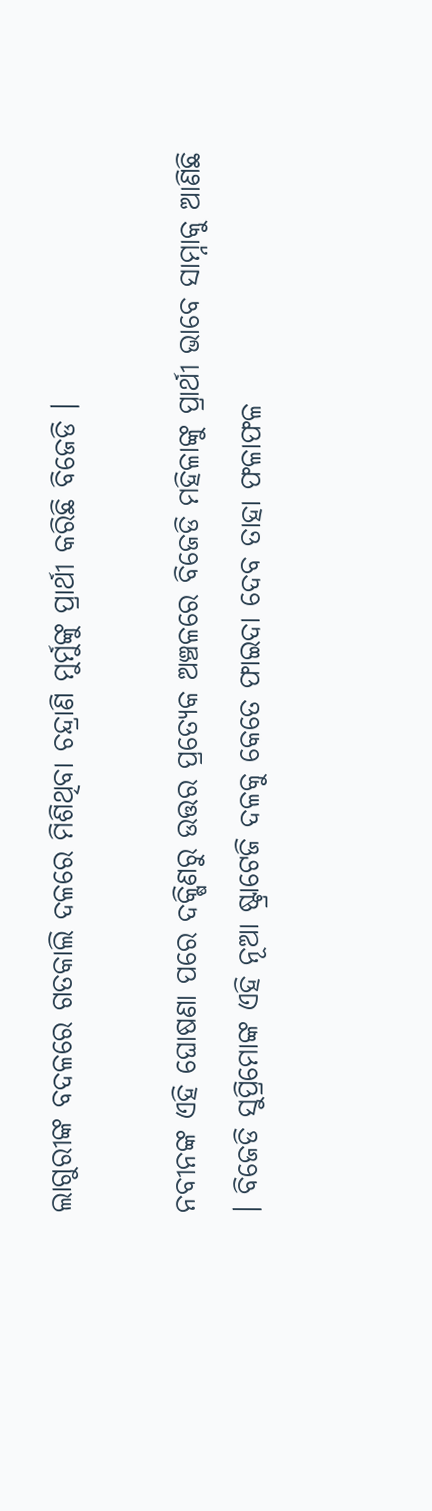ଲାଗୁରୀଙ୍କ ବଦଳରେ ଗତକାଲି ଦଳରେ ମିଶିଥିବା ଚନ୍ଦ୍ରାଣି ମୁର୍ମୁଙ୍କୁ ପ୍ରାର୍ଥୀ କରିଛି ବିଜେଡି ।

ନବୀନଙ୍କ ଏହି ଘୋଷଣା ପରେ ଦକ୍ଷିଣରୁ ଉତ୍ତର ପ୍ରତ୍ୟେକ ଅଞ୍ଚଳରେ ବିଜେଡି ମହିଳାଙ୍କୁ ପ୍ରାର୍ଥୀ ଭାବେ ସାମ୍ନାକୁ ଆଣିଛି । ବିଜେଡି ସୁପ୍ରିମୋଙ୍କ ଏହି ନୂଆ ଷ୍ଟ୍ରାଟେଜି ଦଳକୁ କେତେ ଫାଇଦା ଦେବ ତାହା ଫଳାଫଳ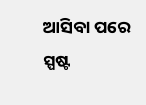ଆସିବା ପରେ ସ୍ପଷ୍ଟ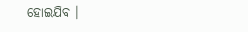ହୋଇଯିବ ।